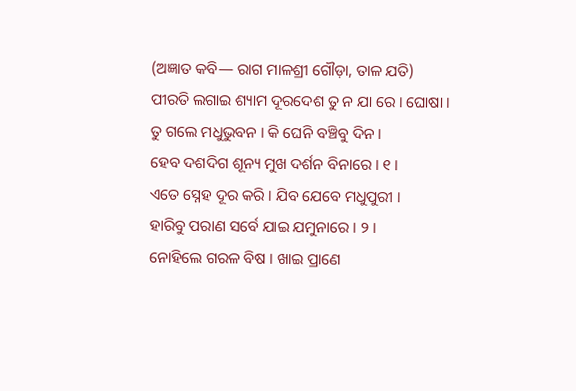(ଅଜ୍ଞାତ କବି— ରାଗ ମାଳଶ୍ରୀ ଗୌଡ଼ା, ତାଳ ଯତି)
ପୀରତି ଲଗାଇ ଶ୍ୟାମ ଦୂରଦେଶ ତୁ ନ ଯା ରେ । ଘୋଷା ।
ତୁ ଗଲେ ମଧୁଭୁବନ । କି ଘେନି ବଞ୍ଚିବୁ ଦିନ ।
ହେବ ଦଶଦିଗ ଶୂନ୍ୟ ମୁଖ ଦର୍ଶନ ବିନାରେ । ୧ ।
ଏତେ ସ୍ନେହ ଦୂର କରି । ଯିବ ଯେବେ ମଧୁପୁରୀ ।
ହାରିବୁ ପରାଣ ସର୍ବେ ଯାଇ ଯମୁନାରେ । ୨ ।
ନୋହିଲେ ଗରଳ ବିଷ । ଖାଇ ପ୍ରାଣେ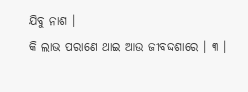ଯିବୁ ନାଶ ।
କି ଲାଭ ପରାଣେ ଥାଇ ଆଉ ଜୀବଦ୍ଦଶାରେ । ୩ ।